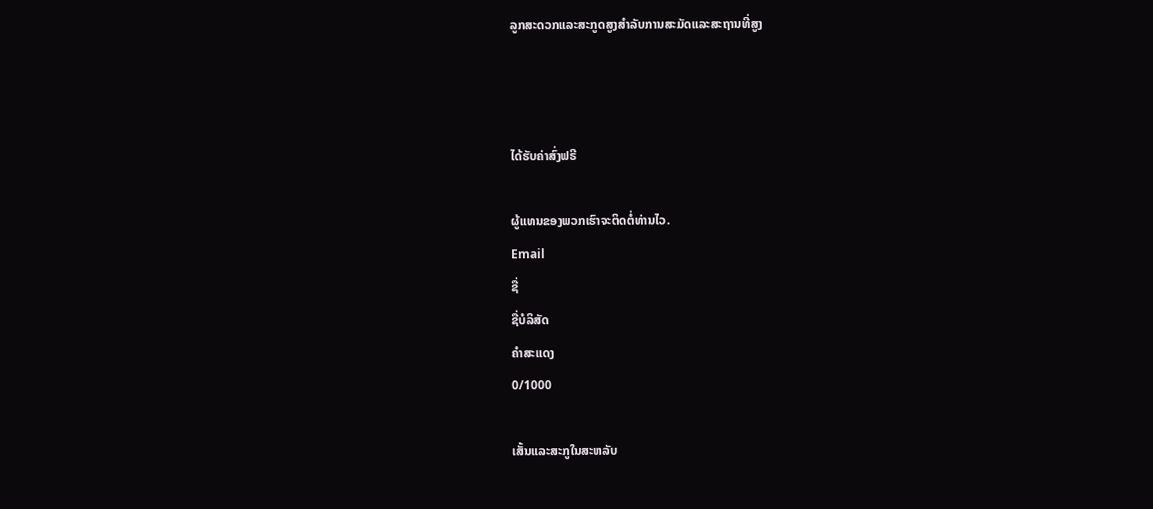ລູກສະດວກແລະສະກູດສູງສໍາລັບການສະມັດແລະສະຖານທີ່ສູງ



ໄດ້ຮັບຄ່າສົ່ງຟຣີ

ຜູ້ແທນຂອງພວກເຮົາຈະຕິດຕໍ່ທ່ານໄວ.
Email
ຊື່
ຊື່ບໍລິສັດ
ຄຳສະແດງ
0/1000

ເສັ້ນແລະສະກູໃນສະຫລັບ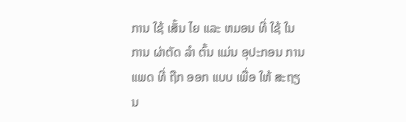ການ ໃຊ້ ເສັ້ນ ໄຍ ແລະ ຫມອນ ທີ່ ໃຊ້ ໃນ ການ ຜ່າຕັດ ລໍາ ຕົ້ນ ແມ່ນ ອຸປະກອນ ການ ແພດ ທີ່ ຖືກ ອອກ ແບບ ເພື່ອ ໃຫ້ ສະຖຽນ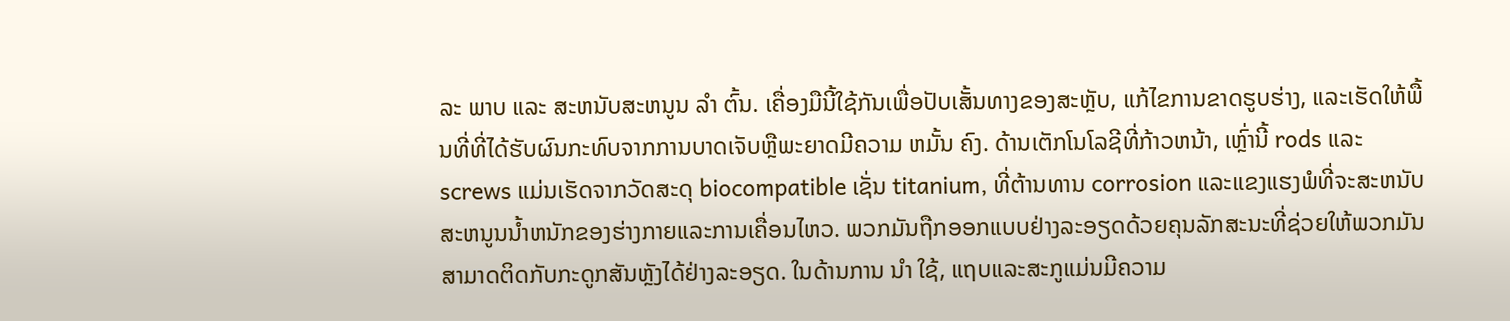ລະ ພາບ ແລະ ສະຫນັບສະຫນູນ ລໍາ ຕົ້ນ. ເຄື່ອງມືນີ້ໃຊ້ກັນເພື່ອປັບເສັ້ນທາງຂອງສະຫຼັບ, ແກ້ໄຂການຂາດຮູບຮ່າງ, ແລະເຮັດໃຫ້ພື້ນທີ່ທີ່ໄດ້ຮັບຜົນກະທົບຈາກການບາດເຈັບຫຼືພະຍາດມີຄວາມ ຫມັ້ນ ຄົງ. ດ້ານເຕັກໂນໂລຊີທີ່ກ້າວຫນ້າ, ເຫຼົ່ານີ້ rods ແລະ screws ແມ່ນເຮັດຈາກວັດສະດຸ biocompatible ເຊັ່ນ titanium, ທີ່ຕ້ານທານ corrosion ແລະແຂງແຮງພໍທີ່ຈະສະຫນັບສະຫນູນນ້ຳຫນັກຂອງຮ່າງກາຍແລະການເຄື່ອນໄຫວ. ພວກມັນຖືກອອກແບບຢ່າງລະອຽດດ້ວຍຄຸນລັກສະນະທີ່ຊ່ວຍໃຫ້ພວກມັນສາມາດຕິດກັບກະດູກສັນຫຼັງໄດ້ຢ່າງລະອຽດ. ໃນດ້ານການ ນໍາ ໃຊ້, ແຖບແລະສະກູແມ່ນມີຄວາມ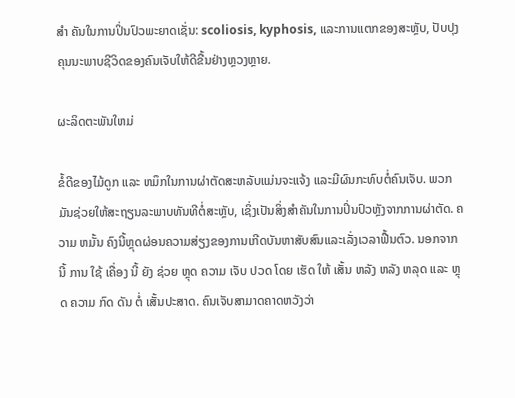ສໍາ ຄັນໃນການປິ່ນປົວພະຍາດເຊັ່ນ: scoliosis, kyphosis, ແລະການແຕກຂອງສະຫຼັບ, ປັບປຸງຄຸນນະພາບຊີວິດຂອງຄົນເຈັບໃຫ້ດີຂື້ນຢ່າງຫຼວງຫຼາຍ.

ຜະລິດຕະພັນໃຫມ່

ຂໍ້ດີຂອງໄມ້ດູກ ແລະ ຫມຶກໃນການຜ່າຕັດສະຫລັບແມ່ນຈະແຈ້ງ ແລະມີຜົນກະທົບຕໍ່ຄົນເຈັບ. ພວກມັນຊ່ວຍໃຫ້ສະຖຽນລະພາບທັນທີຕໍ່ສະຫຼັບ, ເຊິ່ງເປັນສິ່ງສໍາຄັນໃນການປິ່ນປົວຫຼັງຈາກການຜ່າຕັດ. ຄວາມ ຫມັ້ນ ຄົງນີ້ຫຼຸດຜ່ອນຄວາມສ່ຽງຂອງການເກີດບັນຫາສັບສົນແລະເລັ່ງເວລາຟື້ນຕົວ. ນອກຈາກ ນີ້ ການ ໃຊ້ ເຄື່ອງ ນີ້ ຍັງ ຊ່ວຍ ຫຼຸດ ຄວາມ ເຈັບ ປວດ ໂດຍ ເຮັດ ໃຫ້ ເສັ້ນ ຫລັງ ຫລັງ ຫລຸດ ແລະ ຫຼຸດ ຄວາມ ກົດ ດັນ ຕໍ່ ເສັ້ນປະສາດ. ຄົນເຈັບສາມາດຄາດຫວັງວ່າ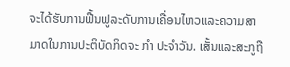ຈະໄດ້ຮັບການຟື້ນຟູລະດັບການເຄື່ອນໄຫວແລະຄວາມສາມາດໃນການປະຕິບັດກິດຈະ ກໍາ ປະຈໍາວັນ. ເສັ້ນແລະສະກູຖື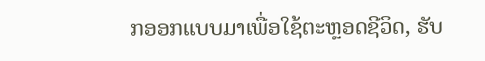ກອອກແບບມາເພື່ອໃຊ້ຕະຫຼອດຊີວິດ, ຮັບ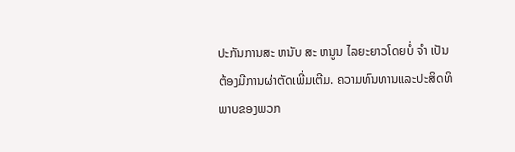ປະກັນການສະ ຫນັບ ສະ ຫນູນ ໄລຍະຍາວໂດຍບໍ່ ຈໍາ ເປັນຕ້ອງມີການຜ່າຕັດເພີ່ມເຕີມ. ຄວາມທົນທານແລະປະສິດທິພາບຂອງພວກ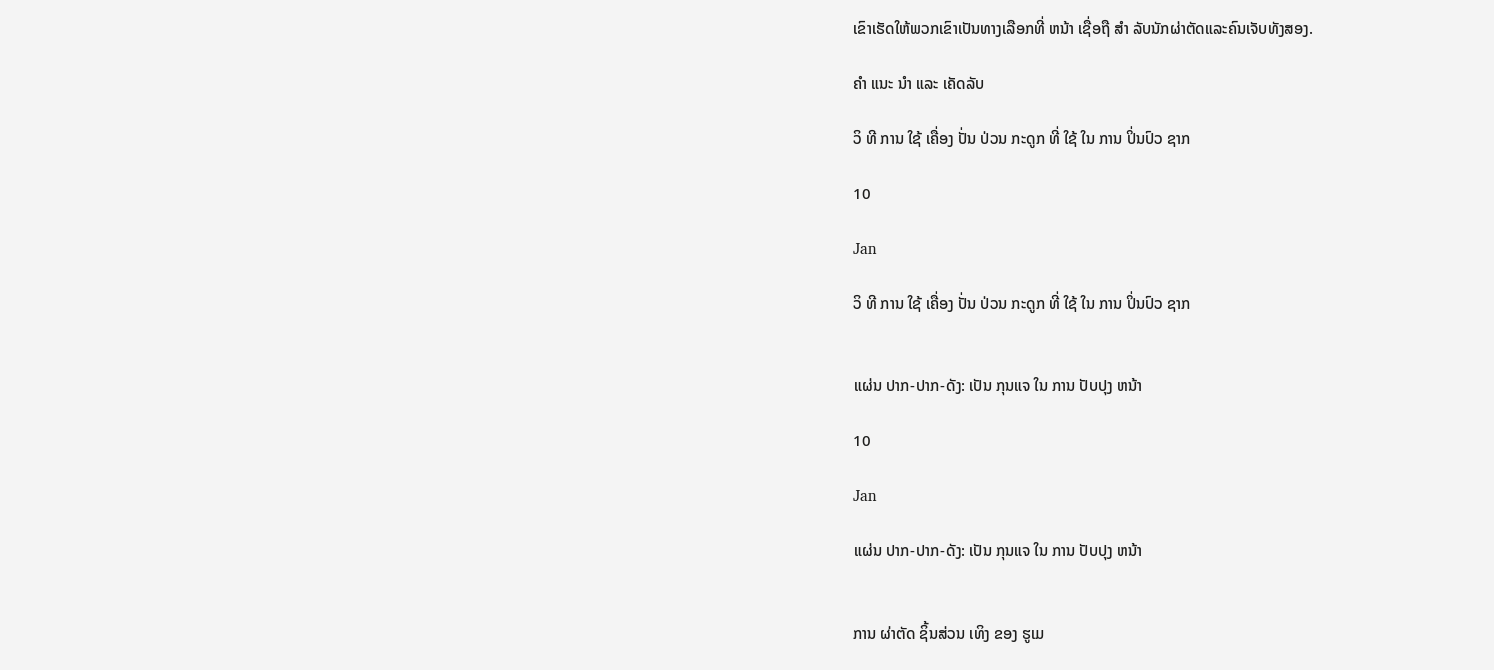ເຂົາເຮັດໃຫ້ພວກເຂົາເປັນທາງເລືອກທີ່ ຫນ້າ ເຊື່ອຖື ສໍາ ລັບນັກຜ່າຕັດແລະຄົນເຈັບທັງສອງ.

ຄໍາ ແນະ ນໍາ ແລະ ເຄັດລັບ

ວິ ທີ ການ ໃຊ້ ເຄື່ອງ ປັ່ນ ປ່ວນ ກະດູກ ທີ່ ໃຊ້ ໃນ ການ ປິ່ນປົວ ຊາກ

10

Jan

ວິ ທີ ການ ໃຊ້ ເຄື່ອງ ປັ່ນ ປ່ວນ ກະດູກ ທີ່ ໃຊ້ ໃນ ການ ປິ່ນປົວ ຊາກ


ແຜ່ນ ປາກ-ປາກ-ດັງ: ເປັນ ກຸນແຈ ໃນ ການ ປັບປຸງ ຫນ້າ

10

Jan

ແຜ່ນ ປາກ-ປາກ-ດັງ: ເປັນ ກຸນແຈ ໃນ ການ ປັບປຸງ ຫນ້າ


ການ ຜ່າຕັດ ຊິ້ນສ່ວນ ເທິງ ຂອງ ຮູເມ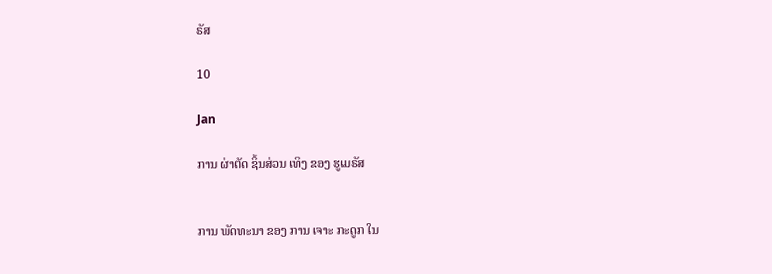ຣັສ

10

Jan

ການ ຜ່າຕັດ ຊິ້ນສ່ວນ ເທິງ ຂອງ ຮູເມຣັສ


ການ ພັດທະນາ ຂອງ ການ ເຈາະ ກະດູກ ໃນ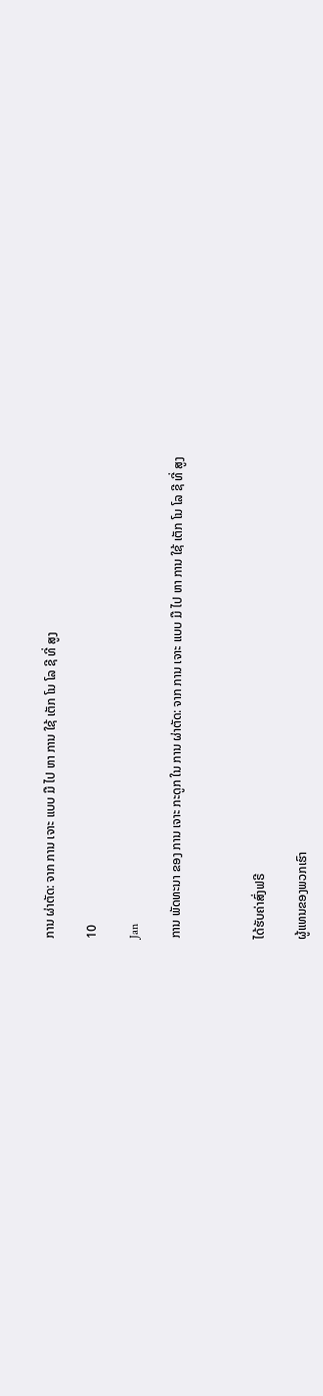ການ ຜ່າຕັດ: ຈາກ ການ ເຈາະ ແບບ ມື ໄປ ຫາ ການ ໃຊ້ ເຕັກ ໂນ ໂລ ຊີ ທີ່ ສູງ

10

Jan

ການ ພັດທະນາ ຂອງ ການ ເຈາະ ກະດູກ ໃນ ການ ຜ່າຕັດ: ຈາກ ການ ເຈາະ ແບບ ມື ໄປ ຫາ ການ ໃຊ້ ເຕັກ ໂນ ໂລ ຊີ ທີ່ ສູງ



ໄດ້ຮັບຄ່າສົ່ງຟຣີ

ຜູ້ແທນຂອງພວກເຮົາ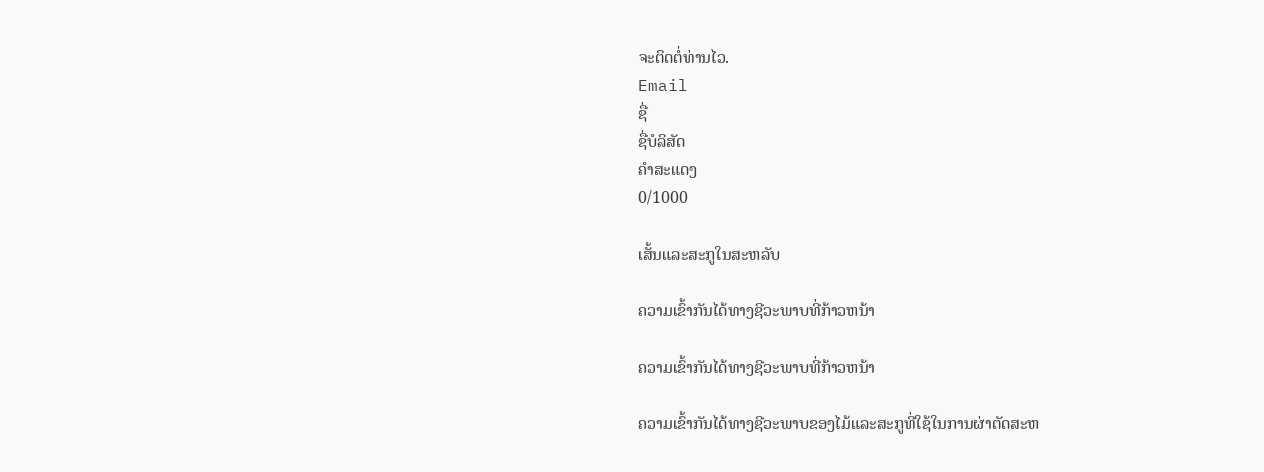ຈະຕິດຕໍ່ທ່ານໄວ.
Email
ຊື່
ຊື່ບໍລິສັດ
ຄຳສະແດງ
0/1000

ເສັ້ນແລະສະກູໃນສະຫລັບ

ຄວາມເຂົ້າກັນໄດ້ທາງຊີວະພາບທີ່ກ້າວຫນ້າ

ຄວາມເຂົ້າກັນໄດ້ທາງຊີວະພາບທີ່ກ້າວຫນ້າ

ຄວາມເຂົ້າກັນໄດ້ທາງຊີວະພາບຂອງໄມ້ແລະສະກູທີ່ໃຊ້ໃນການຜ່າຕັດສະຫ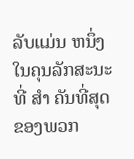ລັບແມ່ນ ຫນຶ່ງ ໃນຄຸນລັກສະນະທີ່ ສໍາ ຄັນທີ່ສຸດຂອງພວກ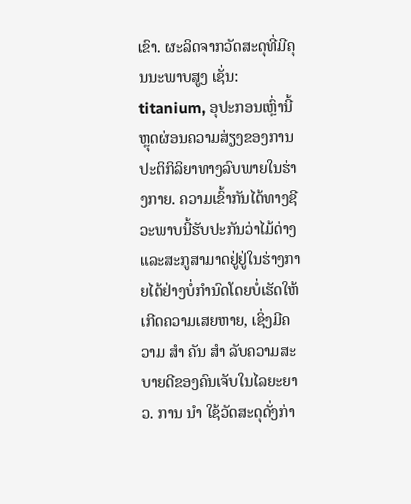ເຂົາ. ຜະລິດຈາກວັດສະດຸທີ່ມີຄຸນນະພາບສູງ ເຊັ່ນ: titanium, ອຸປະກອນເຫຼົ່ານີ້ ຫຼຸດຜ່ອນຄວາມສ່ຽງຂອງການປະຕິກິລິຍາທາງລົບພາຍໃນຮ່າງກາຍ. ຄວາມເຂົ້າກັນໄດ້ທາງຊີວະພາບນີ້ຮັບປະກັນວ່າໄມ້ດ່າງແລະສະກູສາມາດຢູ່ຢູ່ໃນຮ່າງກາຍໄດ້ຢ່າງບໍ່ກໍານົດໂດຍບໍ່ເຮັດໃຫ້ເກີດຄວາມເສຍຫາຍ, ເຊິ່ງມີຄວາມ ສໍາ ຄັນ ສໍາ ລັບຄວາມສະບາຍດີຂອງຄົນເຈັບໃນໄລຍະຍາວ. ການ ນໍາ ໃຊ້ວັດສະດຸດັ່ງກ່າ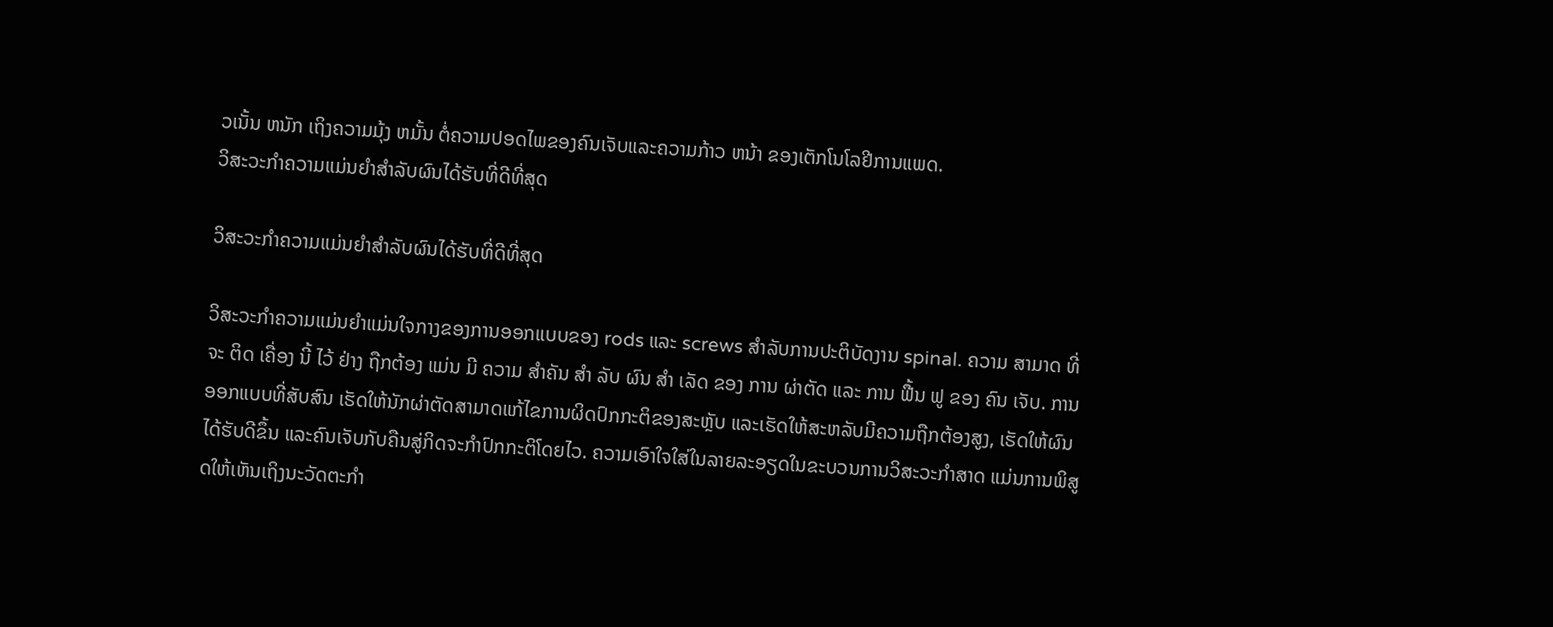ວເນັ້ນ ຫນັກ ເຖິງຄວາມມຸ້ງ ຫມັ້ນ ຕໍ່ຄວາມປອດໄພຂອງຄົນເຈັບແລະຄວາມກ້າວ ຫນ້າ ຂອງເຕັກໂນໂລຢີການແພດ.
ວິສະວະກໍາຄວາມແມ່ນຍໍາສໍາລັບຜົນໄດ້ຮັບທີ່ດີທີ່ສຸດ

ວິສະວະກໍາຄວາມແມ່ນຍໍາສໍາລັບຜົນໄດ້ຮັບທີ່ດີທີ່ສຸດ

ວິສະວະກໍາຄວາມແມ່ນຍໍາແມ່ນໃຈກາງຂອງການອອກແບບຂອງ rods ແລະ screws ສໍາລັບການປະຕິບັດງານ spinal. ຄວາມ ສາມາດ ທີ່ ຈະ ຕິດ ເຄື່ອງ ນີ້ ໄວ້ ຢ່າງ ຖືກຕ້ອງ ແມ່ນ ມີ ຄວາມ ສໍາຄັນ ສໍາ ລັບ ຜົນ ສໍາ ເລັດ ຂອງ ການ ຜ່າຕັດ ແລະ ການ ຟື້ນ ຟູ ຂອງ ຄົນ ເຈັບ. ການອອກແບບທີ່ສັບສົນ ເຮັດໃຫ້ນັກຜ່າຕັດສາມາດແກ້ໄຂການຜິດປົກກະຕິຂອງສະຫຼັບ ແລະເຮັດໃຫ້ສະຫລັບມີຄວາມຖືກຕ້ອງສູງ, ເຮັດໃຫ້ຜົນໄດ້ຮັບດີຂຶ້ນ ແລະຄົນເຈັບກັບຄືນສູ່ກິດຈະກໍາປົກກະຕິໂດຍໄວ. ຄວາມເອົາໃຈໃສ່ໃນລາຍລະອຽດໃນຂະບວນການວິສະວະກໍາສາດ ແມ່ນການພິສູດໃຫ້ເຫັນເຖິງນະວັດຕະກໍາ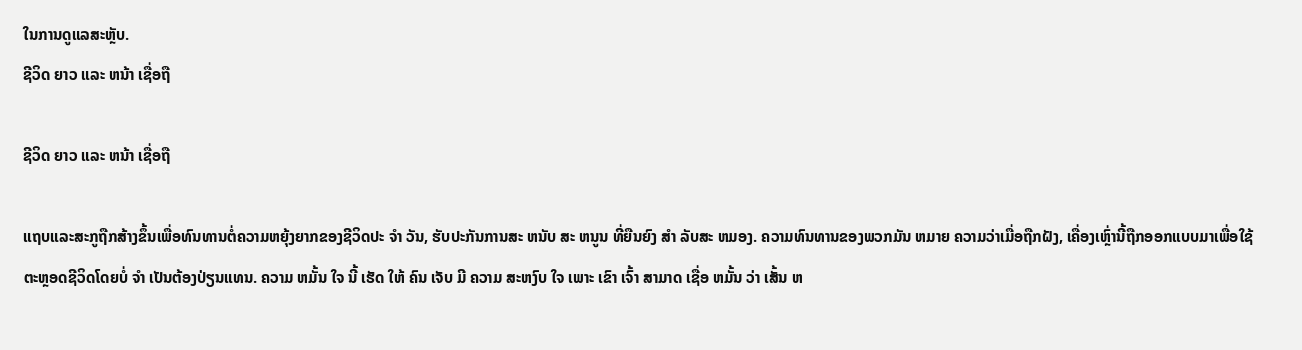ໃນການດູແລສະຫຼັບ.
ຊີວິດ ຍາວ ແລະ ຫນ້າ ເຊື່ອຖື

ຊີວິດ ຍາວ ແລະ ຫນ້າ ເຊື່ອຖື

ແຖບແລະສະກູຖືກສ້າງຂຶ້ນເພື່ອທົນທານຕໍ່ຄວາມຫຍຸ້ງຍາກຂອງຊີວິດປະ ຈໍາ ວັນ, ຮັບປະກັນການສະ ຫນັບ ສະ ຫນູນ ທີ່ຍືນຍົງ ສໍາ ລັບສະ ຫມອງ. ຄວາມທົນທານຂອງພວກມັນ ຫມາຍ ຄວາມວ່າເມື່ອຖືກຝັງ, ເຄື່ອງເຫຼົ່ານີ້ຖືກອອກແບບມາເພື່ອໃຊ້ຕະຫຼອດຊີວິດໂດຍບໍ່ ຈໍາ ເປັນຕ້ອງປ່ຽນແທນ. ຄວາມ ຫມັ້ນ ໃຈ ນີ້ ເຮັດ ໃຫ້ ຄົນ ເຈັບ ມີ ຄວາມ ສະຫງົບ ໃຈ ເພາະ ເຂົາ ເຈົ້າ ສາມາດ ເຊື່ອ ຫມັ້ນ ວ່າ ເສັ້ນ ຫ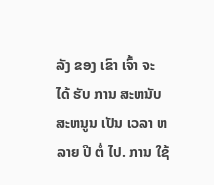ລັງ ຂອງ ເຂົາ ເຈົ້າ ຈະ ໄດ້ ຮັບ ການ ສະຫນັບສະຫນູນ ເປັນ ເວລາ ຫລາຍ ປີ ຕໍ່ ໄປ. ການ ໃຊ້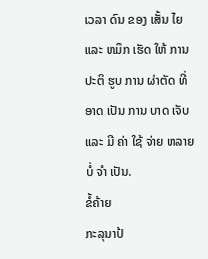ເວລາ ດົນ ຂອງ ເສັ້ນ ໄຍ ແລະ ຫມຶກ ເຮັດ ໃຫ້ ການ ປະຕິ ຮູບ ການ ຜ່າຕັດ ທີ່ ອາດ ເປັນ ການ ບາດ ເຈັບ ແລະ ມີ ຄ່າ ໃຊ້ ຈ່າຍ ຫລາຍ ບໍ່ ຈໍາ ເປັນ.
ຂໍ້ຄ້າຍ
ກະລຸນາປ້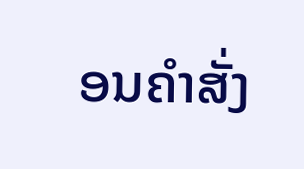ອນຄຳສັ່ງ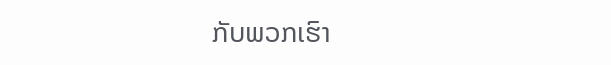ກັບພວກເຮົາ